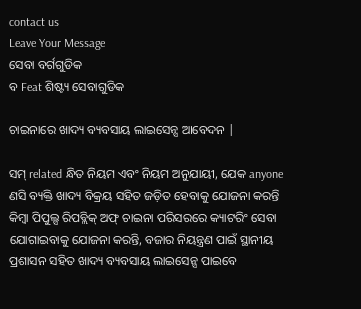contact us
Leave Your Message
ସେବା ବର୍ଗଗୁଡିକ
ବ Feat ଶିଷ୍ଟ୍ୟ ସେବାଗୁଡିକ

ଚାଇନାରେ ଖାଦ୍ୟ ବ୍ୟବସାୟ ଲାଇସେନ୍ସ ଆବେଦନ |

ସମ୍ related ନ୍ଧିତ ନିୟମ ଏବଂ ନିୟମ ଅନୁଯାୟୀ, ଯେକ anyone ଣସି ବ୍ୟକ୍ତି ଖାଦ୍ୟ ବିକ୍ରୟ ସହିତ ଜଡ଼ିତ ହେବାକୁ ଯୋଜନା କରନ୍ତି କିମ୍ବା ପିପୁଲ୍ସ ରିପବ୍ଲିକ୍ ଅଫ୍ ଚାଇନା ପରିସରରେ କ୍ୟାଟରିଂ ସେବା ଯୋଗାଇବାକୁ ଯୋଜନା କରନ୍ତି, ବଜାର ନିୟନ୍ତ୍ରଣ ପାଇଁ ସ୍ଥାନୀୟ ପ୍ରଶାସନ ସହିତ ଖାଦ୍ୟ ବ୍ୟବସାୟ ଲାଇସେନ୍ସ ପାଇବେ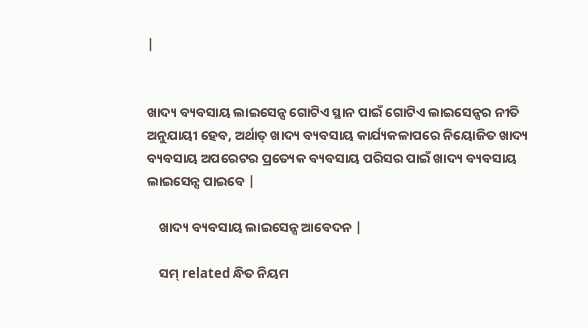|


ଖାଦ୍ୟ ବ୍ୟବସାୟ ଲାଇସେନ୍ସ ଗୋଟିଏ ସ୍ଥାନ ପାଇଁ ଗୋଟିଏ ଲାଇସେନ୍ସର ନୀତି ଅନୁଯାୟୀ ହେବ, ଅର୍ଥାତ୍ ଖାଦ୍ୟ ବ୍ୟବସାୟ କାର୍ଯ୍ୟକଳାପରେ ନିୟୋଜିତ ଖାଦ୍ୟ ବ୍ୟବସାୟ ଅପରେଟର ପ୍ରତ୍ୟେକ ବ୍ୟବସାୟ ପରିସର ପାଇଁ ଖାଦ୍ୟ ବ୍ୟବସାୟ ଲାଇସେନ୍ସ ପାଇବେ |

    ଖାଦ୍ୟ ବ୍ୟବସାୟ ଲାଇସେନ୍ସ ଆବେଦନ |

    ସମ୍ related ନ୍ଧିତ ନିୟମ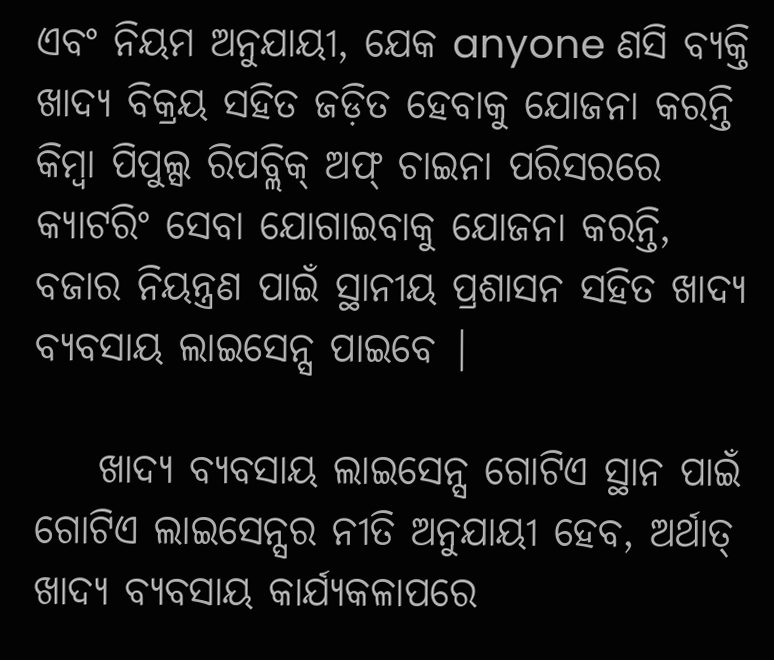ଏବଂ ନିୟମ ଅନୁଯାୟୀ, ଯେକ anyone ଣସି ବ୍ୟକ୍ତି ଖାଦ୍ୟ ବିକ୍ରୟ ସହିତ ଜଡ଼ିତ ହେବାକୁ ଯୋଜନା କରନ୍ତି କିମ୍ବା ପିପୁଲ୍ସ ରିପବ୍ଲିକ୍ ଅଫ୍ ଚାଇନା ପରିସରରେ କ୍ୟାଟରିଂ ସେବା ଯୋଗାଇବାକୁ ଯୋଜନା କରନ୍ତି, ବଜାର ନିୟନ୍ତ୍ରଣ ପାଇଁ ସ୍ଥାନୀୟ ପ୍ରଶାସନ ସହିତ ଖାଦ୍ୟ ବ୍ୟବସାୟ ଲାଇସେନ୍ସ ପାଇବେ |

    ଖାଦ୍ୟ ବ୍ୟବସାୟ ଲାଇସେନ୍ସ ଗୋଟିଏ ସ୍ଥାନ ପାଇଁ ଗୋଟିଏ ଲାଇସେନ୍ସର ନୀତି ଅନୁଯାୟୀ ହେବ, ଅର୍ଥାତ୍ ଖାଦ୍ୟ ବ୍ୟବସାୟ କାର୍ଯ୍ୟକଳାପରେ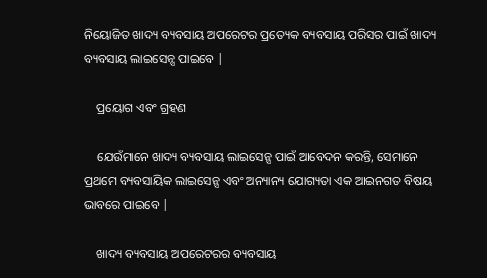ନିୟୋଜିତ ଖାଦ୍ୟ ବ୍ୟବସାୟ ଅପରେଟର ପ୍ରତ୍ୟେକ ବ୍ୟବସାୟ ପରିସର ପାଇଁ ଖାଦ୍ୟ ବ୍ୟବସାୟ ଲାଇସେନ୍ସ ପାଇବେ |

    ପ୍ରୟୋଗ ଏବଂ ଗ୍ରହଣ

    ଯେଉଁମାନେ ଖାଦ୍ୟ ବ୍ୟବସାୟ ଲାଇସେନ୍ସ ପାଇଁ ଆବେଦନ କରନ୍ତି, ସେମାନେ ପ୍ରଥମେ ବ୍ୟବସାୟିକ ଲାଇସେନ୍ସ ଏବଂ ଅନ୍ୟାନ୍ୟ ଯୋଗ୍ୟତା ଏକ ଆଇନଗତ ବିଷୟ ଭାବରେ ପାଇବେ |

    ଖାଦ୍ୟ ବ୍ୟବସାୟ ଅପରେଟରର ବ୍ୟବସାୟ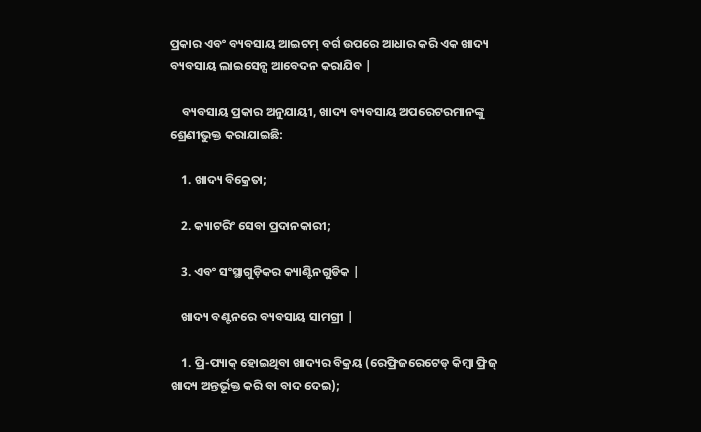ପ୍ରକାର ଏବଂ ବ୍ୟବସାୟ ଆଇଟମ୍ ବର୍ଗ ଉପରେ ଆଧାର କରି ଏକ ଖାଦ୍ୟ ବ୍ୟବସାୟ ଲାଇସେନ୍ସ ଆବେଦନ କରାଯିବ |

    ବ୍ୟବସାୟ ପ୍ରକାର ଅନୁଯାୟୀ, ଖାଦ୍ୟ ବ୍ୟବସାୟ ଅପରେଟରମାନଙ୍କୁ ଶ୍ରେଣୀଭୁକ୍ତ କରାଯାଇଛି:

    1. ଖାଦ୍ୟ ବିକ୍ରେତା;

    2. କ୍ୟାଟରିଂ ସେବା ପ୍ରଦାନକାରୀ;

    3. ଏବଂ ସଂସ୍ଥାଗୁଡ଼ିକର କ୍ୟାଣ୍ଟିନଗୁଡିକ |

    ଖାଦ୍ୟ ବଣ୍ଟନରେ ବ୍ୟବସାୟ ସାମଗ୍ରୀ |

    1. ପ୍ରି-ପ୍ୟାକ୍ ହୋଇଥିବା ଖାଦ୍ୟର ବିକ୍ରୟ (ରେଫ୍ରିଜରେଟେଡ୍ କିମ୍ବା ଫ୍ରିଜ୍ ଖାଦ୍ୟ ଅନ୍ତର୍ଭୂକ୍ତ କରି ବା ବାଦ ଦେଇ);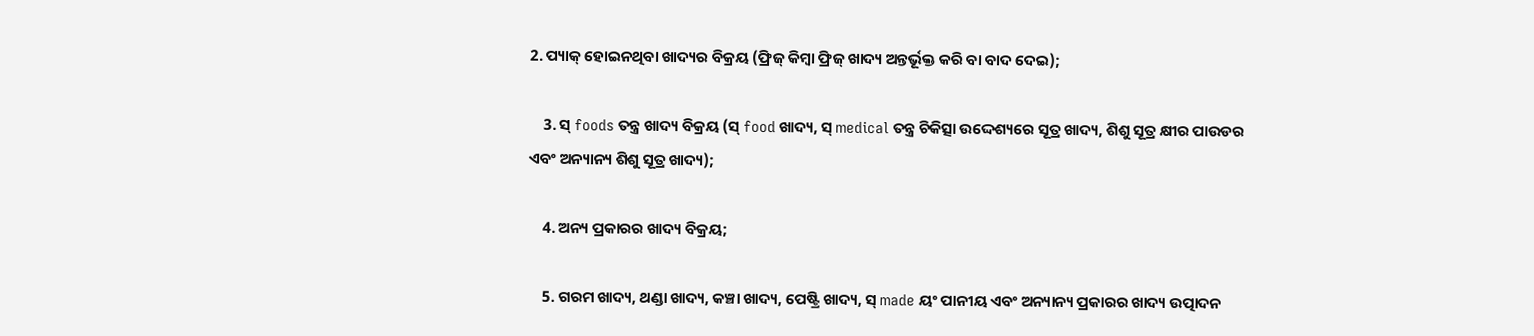2. ପ୍ୟାକ୍ ହୋଇନଥିବା ଖାଦ୍ୟର ବିକ୍ରୟ (ଫ୍ରିଜ୍ କିମ୍ବା ଫ୍ରିଜ୍ ଖାଦ୍ୟ ଅନ୍ତର୍ଭୂକ୍ତ କରି ବା ବାଦ ଦେଇ);

    3. ସ୍ foods ତନ୍ତ୍ର ଖାଦ୍ୟ ବିକ୍ରୟ (ସ୍ food ଖାଦ୍ୟ, ସ୍ medical ତନ୍ତ୍ର ଚିକିତ୍ସା ଉଦ୍ଦେଶ୍ୟରେ ସୂତ୍ର ଖାଦ୍ୟ, ଶିଶୁ ସୂତ୍ର କ୍ଷୀର ପାଉଡର ଏବଂ ଅନ୍ୟାନ୍ୟ ଶିଶୁ ସୂତ୍ର ଖାଦ୍ୟ);

    4. ଅନ୍ୟ ପ୍ରକାରର ଖାଦ୍ୟ ବିକ୍ରୟ;

    5. ଗରମ ଖାଦ୍ୟ, ଥଣ୍ଡା ଖାଦ୍ୟ, କଞ୍ଚା ଖାଦ୍ୟ, ପେଷ୍ଟ୍ରି ଖାଦ୍ୟ, ସ୍ made ୟଂ ପାନୀୟ ଏବଂ ଅନ୍ୟାନ୍ୟ ପ୍ରକାରର ଖାଦ୍ୟ ଉତ୍ପାଦନ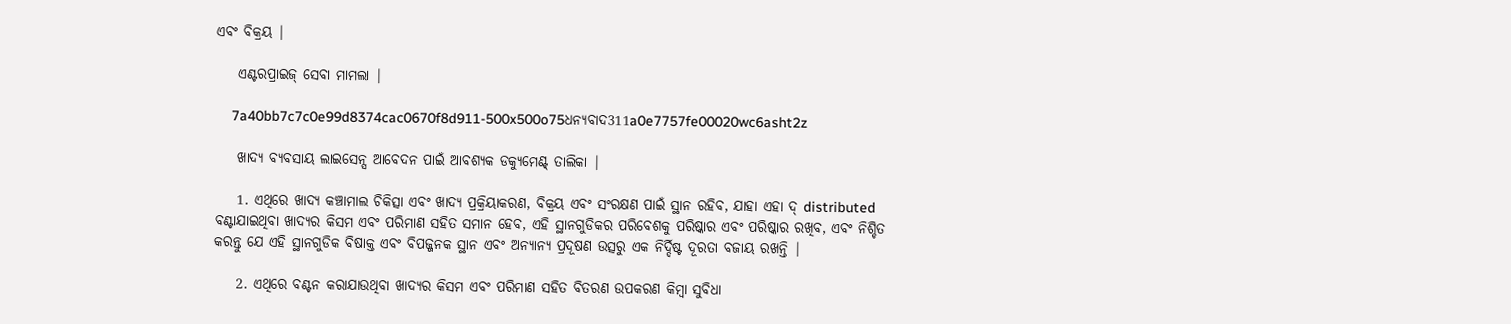ଏବଂ ବିକ୍ରୟ |

    ଏଣ୍ଟରପ୍ରାଇଜ୍ ସେବା ମାମଲା |

    7a40bb7c7c0e99d8374cac0670f8d911-500x500o75ଧନ୍ୟବାଦ311a0e7757fe00020wc6asht2z

    ଖାଦ୍ୟ ବ୍ୟବସାୟ ଲାଇସେନ୍ସ ଆବେଦନ ପାଇଁ ଆବଶ୍ୟକ ଡକ୍ୟୁମେଣ୍ଟ୍ ତାଲିକା |

    1. ଏଥିରେ ଖାଦ୍ୟ କଞ୍ଚାମାଲ ଚିକିତ୍ସା ଏବଂ ଖାଦ୍ୟ ପ୍ରକ୍ରିୟାକରଣ, ବିକ୍ରୟ ଏବଂ ସଂରକ୍ଷଣ ପାଇଁ ସ୍ଥାନ ରହିବ, ଯାହା ଏହା ଦ୍ distributed ବଣ୍ଟାଯାଇଥିବା ଖାଦ୍ୟର କିସମ ଏବଂ ପରିମାଣ ସହିତ ସମାନ ହେବ, ଏହି ସ୍ଥାନଗୁଡିକର ପରିବେଶକୁ ପରିଷ୍କାର ଏବଂ ପରିଷ୍କାର ରଖିବ, ଏବଂ ନିଶ୍ଚିତ କରନ୍ତୁ ଯେ ଏହି ସ୍ଥାନଗୁଡିକ ବିଷାକ୍ତ ଏବଂ ବିପଜ୍ଜନକ ସ୍ଥାନ ଏବଂ ଅନ୍ୟାନ୍ୟ ପ୍ରଦୂଷଣ ଉତ୍ସରୁ ଏକ ନିର୍ଦ୍ଦିଷ୍ଟ ଦୂରତା ବଜାୟ ରଖନ୍ତି |

    2. ଏଥିରେ ବଣ୍ଟନ କରାଯାଉଥିବା ଖାଦ୍ୟର କିସମ ଏବଂ ପରିମାଣ ସହିତ ବିତରଣ ଉପକରଣ କିମ୍ବା ସୁବିଧା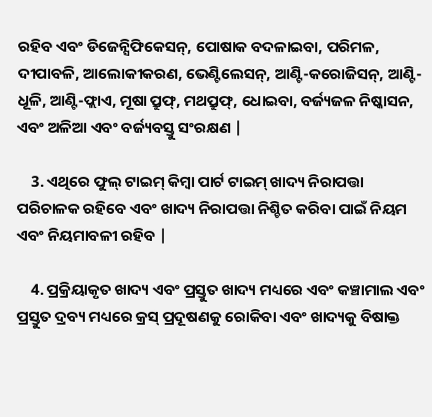ରହିବ ଏବଂ ଡିଜେନ୍ସିଫିକେସନ୍, ପୋଷାକ ବଦଳାଇବା, ପରିମଳ, ଦୀପାବଳି, ଆଲୋକୀକରଣ, ଭେଣ୍ଟିଲେସନ୍, ଆଣ୍ଟି-କରୋଜିସନ୍, ଆଣ୍ଟି- ଧୂଳି, ଆଣ୍ଟି-ଫ୍ଲାଏ, ମୂଷା ପ୍ରୁଫ୍, ମଥପ୍ରୁଫ୍, ଧୋଇବା, ବର୍ଜ୍ୟଜଳ ନିଷ୍କାସନ, ଏବଂ ଅଳିଆ ଏବଂ ବର୍ଜ୍ୟବସ୍ତୁ ସଂରକ୍ଷଣ |

    3. ଏଥିରେ ଫୁଲ୍ ଟାଇମ୍ କିମ୍ବା ପାର୍ଟ ଟାଇମ୍ ଖାଦ୍ୟ ନିରାପତ୍ତା ପରିଚାଳକ ରହିବେ ଏବଂ ଖାଦ୍ୟ ନିରାପତ୍ତା ନିଶ୍ଚିତ କରିବା ପାଇଁ ନିୟମ ଏବଂ ନିୟମାବଳୀ ରହିବ |

    4. ପ୍ରକ୍ରିୟାକୃତ ଖାଦ୍ୟ ଏବଂ ପ୍ରସ୍ତୁତ ଖାଦ୍ୟ ମଧ୍ୟରେ ଏବଂ କଞ୍ଚାମାଲ ଏବଂ ପ୍ରସ୍ତୁତ ଦ୍ରବ୍ୟ ମଧ୍ୟରେ କ୍ରସ୍ ପ୍ରଦୂଷଣକୁ ରୋକିବା ଏବଂ ଖାଦ୍ୟକୁ ବିଷାକ୍ତ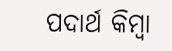ପଦାର୍ଥ କିମ୍ବା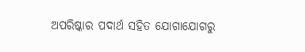ଅପରିଷ୍କାର ପଦାର୍ଥ ସହିତ ଯୋଗାଯୋଗରୁ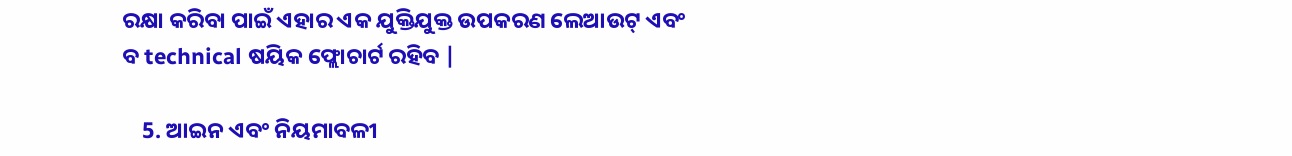ରକ୍ଷା କରିବା ପାଇଁ ଏହାର ଏକ ଯୁକ୍ତିଯୁକ୍ତ ଉପକରଣ ଲେଆଉଟ୍ ଏବଂ ବ technical ଷୟିକ ଫ୍ଲୋଚାର୍ଟ ରହିବ |

    5. ଆଇନ ଏବଂ ନିୟମାବଳୀ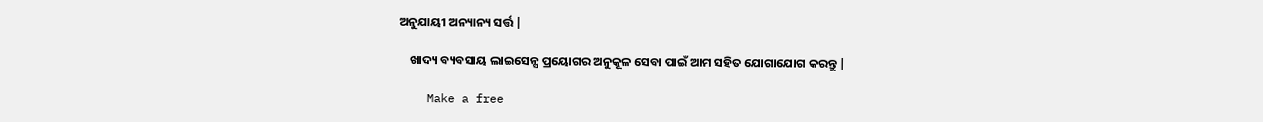ଅନୁଯାୟୀ ଅନ୍ୟାନ୍ୟ ସର୍ତ୍ତ |

    ଖାଦ୍ୟ ବ୍ୟବସାୟ ଲାଇସେନ୍ସ ପ୍ରୟୋଗର ଅନୁକୂଳ ସେବା ପାଇଁ ଆମ ସହିତ ଯୋଗାଯୋଗ କରନ୍ତୁ |

    Make a free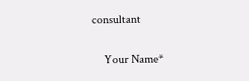consultant

    Your Name*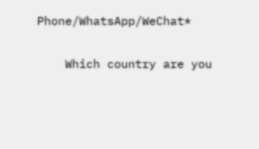Phone/WhatsApp/WeChat*

    Which country are you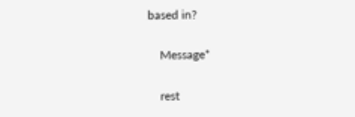based in?

    Message*

    rest